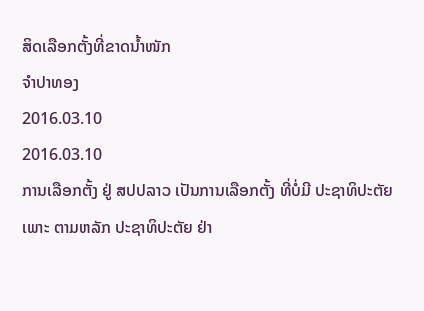ສິດເລືອກຕັ້ງທີ່ຂາດນໍ້າໜັກ
ຈໍາປາທອງ
2016.03.10
2016.03.10
ການເລືອກຕັ້ງ ຢູ່ ສປປລາວ ເປັນການເລືອກຕັ້ງ ທີ່ບໍ່ມີ ປະຊາທິປະຕັຍ ເພາະ ຕາມຫລັກ ປະຊາທິປະຕັຍ ຢ່າ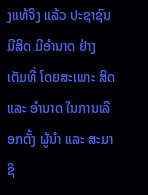ງແທ້ຈິງ ແລ້ວ ປະຊາຊົນ ມີສິດ ມີອໍານາດ ຢ່າງເຕັມທີ່ ໂດຍສະເພາະ ສິດ ແລະ ອໍານາດ ໃນການເລືອກຕັ້ງ ຜູ້ນໍາ ແລະ ສະມາຊິ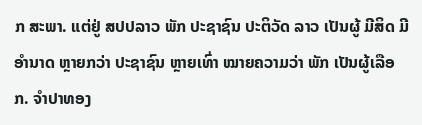ກ ສະພາ. ແຕ່ຢູ່ ສປປລາວ ພັກ ປະຊາຊົນ ປະຕິວັດ ລາວ ເປັນຜູ້ ມີສິດ ມີອໍານາດ ຫຼາຍກວ່າ ປະຊາຊົນ ຫຼາຍເທົ່າ ໝາຍຄວາມວ່າ ພັກ ເປັນຜູ້ເລືອກ. ຈຳປາທອງ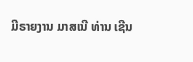ມີຣາຍງານ ມາສເນີ ທ່ານ ເຊີນ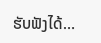ຮັບຟັງໄດ້…